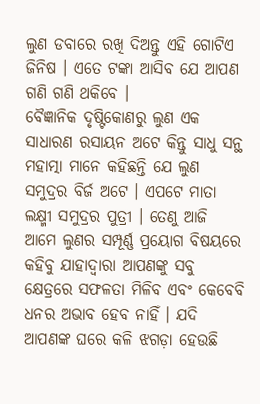ଲୁଣ ଡବାରେ ରଖି ଦିଅନ୍ତୁ ଏହି ଗୋଟିଏ ଜିନିଷ । ଏତେ ଟଙ୍କା ଆସିବ ଯେ ଆପଣ ଗଣି ଗଣି ଥକିବେ ।
ବୈଜ୍ଞାନିକ ଦୃଷ୍ଟିକୋଣରୁ ଲୁଣ ଏକ ସାଧାରଣ ରସାୟନ ଅଟେ କିନ୍ତୁ ସାଧୁ ସନ୍ଥ ମହାତ୍ମା ମାନେ କହିଛନ୍ତି ଯେ ଲୁଣ ସମୁଦ୍ରର ବିର୍ଜ ଅଟେ । ଏପଟେ ମାତା ଲକ୍ଷ୍ମୀ ସମୁଦ୍ରର ପୁତ୍ରୀ । ତେଣୁ ଆଜି ଆମେ ଲୁଣର ସମ୍ପୂର୍ଣ୍ଣ ପ୍ରୟୋଗ ବିଷୟରେ କହିବୁ ଯାହାଦ୍ୱାରା ଆପଣଙ୍କୁ ସବୁ କ୍ଷେତ୍ରରେ ସଫଳତା ମିଳିବ ଏବଂ କେବେବି ଧନର ଅଭାବ ହେବ ନାହିଁ । ଯଦି ଆପଣଙ୍କ ଘରେ କଳି ଝଗଡ଼ା ହେଉଛି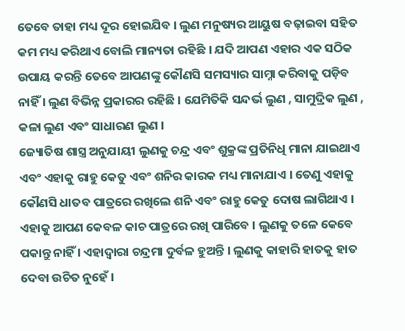ତେବେ ତାହା ମଧ୍ୟ ଦୂର ହୋଇଯିବ । ଲୁଣ ମନୁଷ୍ୟର ଆୟୁଷ ବଢ଼ାଇବା ସହିତ କମ ମଧ୍ୟ କରିଥାଏ ବୋଲି ମାନ୍ୟତା ରହିଛି । ଯଦି ଆପଣ ଏହାର ଏକ ସଠିକ ଉପାୟ କରନ୍ତି ତେବେ ଆପଣଙ୍କୁ କୌଣସି ସମସ୍ୟାର ସାମ୍ନା କରିବାକୁ ପଡ଼ିବ ନାହିଁ । ଲୁଣ ବିଭିନ୍ନ ପ୍ରକାରର ରହିଛି । ଯେମିତିକି ସନ୍ଦର୍ଭ ଲୁଣ , ସାମୁଦ୍ରିକ ଲୁଣ , କଳା ଲୁଣ ଏବଂ ସାଧାରଣ ଲୁଣ ।
ଜ୍ୟୋତିଷ ଶାସ୍ତ୍ର ଅନୁଯାୟୀ ଲୁଣକୁ ଚନ୍ଦ୍ର ଏବଂ ଶୁକ୍ରଙ୍କ ପ୍ରତିନିଧି ମାନା ଯାଇଥାଏ ଏବଂ ଏହାକୁ ରାହୁ କେତୁ ଏବଂ ଶନିର କାରକ ମଧ୍ୟ ମାନାଯାଏ । ତେଣୁ ଏହାକୁ କୌଣସି ଧାତବ ପାତ୍ରରେ ରଖିଲେ ଶନି ଏବଂ ରାହୁ କେତୁ ଦୋଷ ଲାଗିଥାଏ । ଏହାକୁ ଆପଣ କେବଳ କାଚ ପାତ୍ରରେ ରଖି ପାରିବେ । ଲୁଣକୁ ତଳେ କେବେ ପକାନ୍ତୁ ନାହିଁ । ଏହାଦ୍ବାରା ଚନ୍ଦ୍ରମା ଦୁର୍ବଳ ହୁଅନ୍ତି । ଲୁଣକୁ କାହାରି ହାତକୁ ହାତ ଦେବା ଉଚିତ ନୁହେଁ ।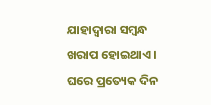ଯାହାଦ୍ୱାରା ସମ୍ବନ୍ଧ ଖରାପ ହୋଇଥାଏ । ଘରେ ପ୍ରତ୍ୟେକ ଦିନ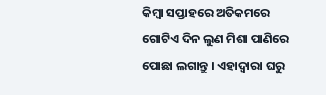କିମ୍ବା ସପ୍ତାହରେ ଅତିକମରେ ଗୋଟିଏ ଦିନ ଲୁଣ ମିଶା ପାଣିରେ ପୋଛା ଲଗାନ୍ତୁ । ଏହାଦ୍ବାରା ଘରୁ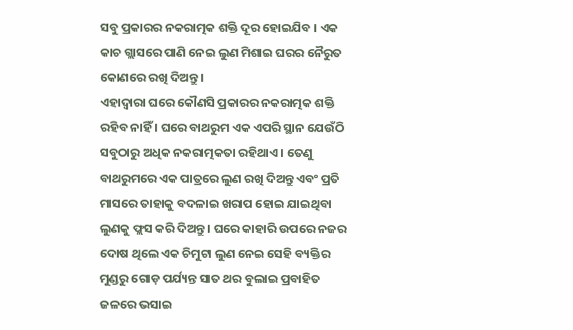ସବୁ ପ୍ରକାରର ନକରାତ୍ମକ ଶକ୍ତି ଦୂର ହୋଇଯିବ । ଏକ କାଚ ଗ୍ଲାସରେ ପାଣି ନେଇ ଲୁଣ ମିଶାଇ ଘରର ନୈରୁତ କୋଣରେ ରଖି ଦିଅନ୍ତୁ ।
ଏହାଦ୍ଵାରା ଘରେ କୌଣସି ପ୍ରକାରର ନକରାତ୍ମକ ଶକ୍ତି ରହିବ ନାହିଁ । ଘରେ ବାଥରୁମ ଏକ ଏପରି ସ୍ଥାନ ଯେଉଁଠି ସବୁଠାରୁ ଅଧିକ ନକରାତ୍ମକତା ରହିଥାଏ । ତେଣୁ ବାଥରୁମରେ ଏକ ପାତ୍ରରେ ଲୁଣ ରଖି ଦିଅନ୍ତୁ ଏବଂ ପ୍ରତି ମାସରେ ତାହାକୁ ବଦଳାଇ ଖରାପ ହୋଇ ଯାଇଥିବା ଲୁଣକୁ ଫ୍ଲସ କରି ଦିଅନ୍ତୁ । ଘରେ କାହାରି ଉପରେ ନଜର ଦୋଷ ଥିଲେ ଏକ ଚିମୁଟା ଲୁଣ ନେଇ ସେହି ବ୍ୟକ୍ତିର ମୁଣ୍ଡରୁ ଗୋଡ଼ ପର୍ଯ୍ୟନ୍ତ ସାତ ଥର ବୁଲାଇ ପ୍ରବାହିତ ଜଳରେ ଭସାଇ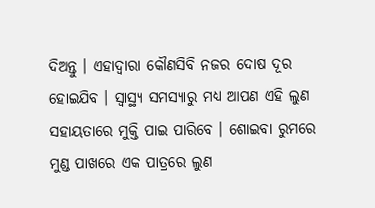ଦିଅନ୍ତୁ । ଏହାଦ୍ବାରା କୌଣସିବି ନଜର ଦୋଷ ଦୂର ହୋଇଯିବ । ସ୍ୱାସ୍ଥ୍ୟ ସମସ୍ୟାରୁ ମଧ୍ୟ ଆପଣ ଏହି ଲୁଣ ସହାୟତାରେ ମୁକ୍ତି ପାଇ ପାରିବେ । ଶୋଇବା ରୁମରେ ମୁଣ୍ଡ ପାଖରେ ଏକ ପାତ୍ରରେ ଲୁଣ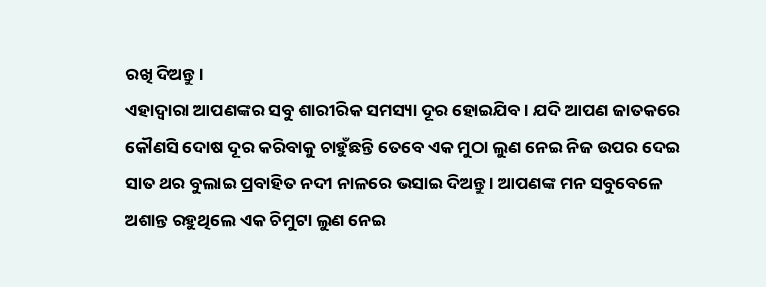ରଖି ଦିଅନ୍ତୁ ।
ଏହାଦ୍ବାରା ଆପଣଙ୍କର ସବୁ ଶାରୀରିକ ସମସ୍ୟା ଦୂର ହୋଇଯିବ । ଯଦି ଆପଣ ଜାତକରେ କୌଣସି ଦୋଷ ଦୂର କରିବାକୁ ଚାହୁଁଛନ୍ତି ତେବେ ଏକ ମୁଠା ଲୁଣ ନେଇ ନିଜ ଉପର ଦେଇ ସାତ ଥର ବୁଲାଇ ପ୍ରବାହିତ ନଦୀ ନାଳରେ ଭସାଇ ଦିଅନ୍ତୁ । ଆପଣଙ୍କ ମନ ସବୁବେଳେ ଅଶାନ୍ତ ରହୁଥିଲେ ଏକ ଚିମୁଟା ଲୁଣ ନେଇ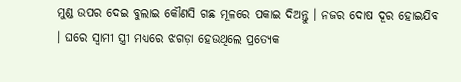ମୁଣ୍ଡ ଉପର ଦେଇ ବୁଲାଇ କୌଣସି ଗଛ ମୂଳରେ ପକାଇ ଦିଅନ୍ତୁ । ନଜର ଦୋଷ ଦୂର ହୋଇଯିବ । ଘରେ ସ୍ୱାମୀ ସ୍ତ୍ରୀ ମଧ୍ୟରେ ଝଗଡ଼ା ହେଉଥିଲେ ପ୍ରତ୍ୟେକ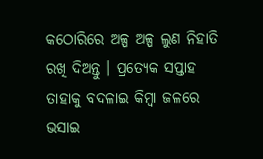କଠୋରିରେ ଅଳ୍ପ ଅଳ୍ପ ଲୁଣ ନିହାତି ରଖି ଦିଅନ୍ତୁ । ପ୍ରତ୍ୟେକ ସପ୍ତାହ ତାହାକୁ ବଦଳାଇ କିମ୍ବା ଜଳରେ ଭସାଇ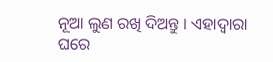ନୂଆ ଲୁଣ ରଖି ଦିଅନ୍ତୁ । ଏହାଦ୍ବାରା ଘରେ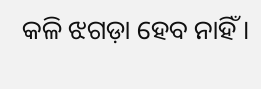କଳି ଝଗଡ଼ା ହେବ ନାହିଁ ।